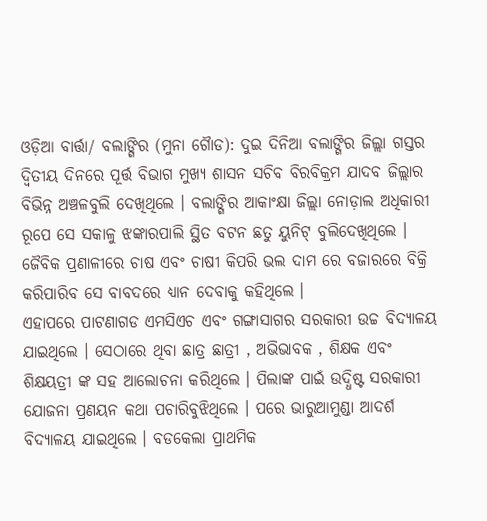ଓଡ଼ିଆ ବାର୍ତ୍ତା/ ବଲାଙ୍ଗିର (ମୁନା ଗୈାଡ): ଦୁଇ ଦିନିଆ ବଲାଙ୍ଗିର ଜିଲ୍ଲା ଗସ୍ତର ଦ୍ବିତୀୟ ଦିନରେ ପୂର୍ତ୍ତ ବିଭାଗ ମୁଖ୍ୟ ଶାସନ ସଚିବ ବିରବିକ୍ରମ ଯାଦବ ଜିଲ୍ଲାର ବିଭିନ୍ନ ଅଞ୍ଚଳବୁଲି ଦେଖିଥିଲେ । ବଲାଙ୍ଗିର ଆକାଂକ୍ଷା ଜିଲ୍ଲା ନୋଡ଼ାଲ ଅଧିକାରୀ ରୂପେ ସେ ସକାଳୁ ଝଙ୍କାରପାଲି ସ୍ଥିତ ବଟନ ଛତୁ ୟୁନିଟ୍ ବୁଲିଦେଖିଥିଲେ । ଜୈବିକ ପ୍ରଣାଳୀରେ ଚାଷ ଏବଂ ଚାଷୀ କିପରି ଭଲ ଦାମ ରେ ବଜାରରେ ବିକ୍ରି କରିପାରିବ ସେ ବାବଦରେ ଧ୍ୟାନ ଦେବାକୁ କହିଥିଲେ ।
ଏହାପରେ ପାଟଣାଗଡ ଏମସିଏଚ ଏବଂ ଗଙ୍ଗାସାଗର ସରକାରୀ ଉଚ୍ଚ ବିଦ୍ୟାଳୟ ଯାଇଥିଲେ । ସେଠାରେ ଥିବା ଛାତ୍ର ଛାତ୍ରୀ , ଅଭିଭାବକ , ଶିକ୍ଷକ ଏବଂ ଶିକ୍ଷୟତ୍ରୀ ଙ୍କ ସହ ଆଲୋଚନା କରିଥିଲେ । ପିଲାଙ୍କ ପାଇଁ ଉଦ୍ଧିଷ୍ଟ ସରକାରୀ ଯୋଜନା ପ୍ରଣୟନ କଥା ପଚାରିବୁଝିଥିଲେ । ପରେ ଭାରୁଆମୁଣ୍ଡା ଆଦର୍ଶ ବିଦ୍ୟାଳୟ ଯାଇଥିଲେ । ବଡକେଲା ପ୍ରାଥମିକ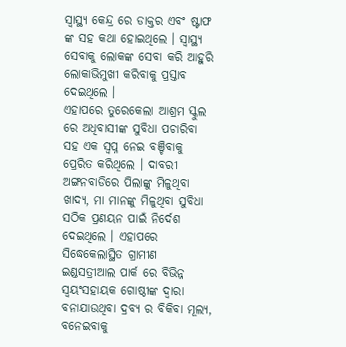ସ୍ବାସ୍ଥ୍ଯ କେନ୍ଦ୍ର ରେ ଡାକ୍ତର ଏବଂ ଷ୍ଟାଫ ଙ୍କ ସହ କଥା ହୋଇଥିଲେ । ସ୍ବାସ୍ଥ୍ୟ ସେବାକୁ ଲୋକଙ୍କ ସେବା କରି ଆହୁରି ଲୋକାଭିମୁଖୀ କରିବାକୁ ପ୍ରସ୍ତାବ ଦେଇଥିଲେ ।
ଏହାପରେ ତୁରେକେଲା ଆଶ୍ରମ ସ୍କୁଲ ରେ ଅଧିବାସୀଙ୍କ ସୁବିଧା ପଚାରିବା ସହ ଏକ ସ୍ଵପ୍ନ ନେଇ ବଞ୍ଚିବାକୁ ପ୍ରେରିତ କରିଥିଲେ । ଦାବରୀ ଅଙ୍ଗନବାଡିରେ ପିଲାଙ୍କୁ ମିଳୁଥିବା ଖାଦ୍ୟ, ମା ମାନଙ୍କୁ ମିଳୁଥିବା ସୁବିଧା ସଠିକ ପ୍ରଣୟନ ପାଇଁ ନିର୍ଦେଶ ଦେଇଥିଲେ । ଏହାପରେ ସିଦ୍ଧେକେଲାସ୍ଥିତ ଗ୍ରାମୀଣ ଇଣ୍ଡସତ୍ରୀଆଲ ପାର୍କ ରେ ବିଭିନ୍ନ ସ୍ଵୟଂସହାୟକ ଗୋଷ୍ଠୀଙ୍କ ଦ୍ବାରା ବନାଯାଉଥିବା ଦ୍ରବ୍ୟ ର ବିକିବା ମୂଲ୍ୟ, ବନେଇବାକୁ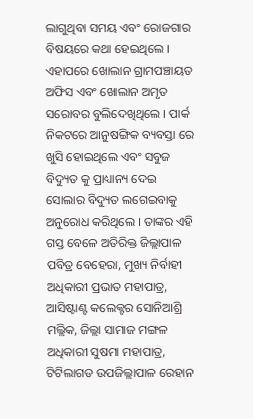ଲାଗୁଥିବା ସମୟ ଏବଂ ରୋଜଗାର ବିଷୟରେ କଥା ହେଇଥିଲେ ।
ଏହାପରେ ଖୋଲାନ ଗ୍ରାମପଞ୍ଚାୟତ ଅଫିସ ଏବଂ ଖୋଲାନ ଅମୃତ ସରୋବର ବୁଲିଦେଖିଥିଲେ । ପାର୍କ ନିକଟରେ ଆନୁଷଙ୍ଗିକ ବ୍ୟବସ୍ତା ରେ ଖୁସି ହୋଇଥିଲେ ଏବଂ ସବୁଜ ବିଦ୍ୟୁତ କୁ ପ୍ରାଧ୍ୟାନ୍ୟ ଦେଇ ସୋଲାର ବିଦ୍ୟୁତ ଲଗେଇବାକୁ ଅନୁରୋଧ କରିଥିଲେ । ତାଙ୍କର ଏହି ଗସ୍ତ ବେଳେ ଅତିରିକ୍ତ ଜିଲ୍ଲାପାଳ ପବିତ୍ର ବେହେରା, ମୁଖ୍ୟ ନିର୍ବାହୀ ଅଧିକାରୀ ପ୍ରଭାତ ମହାପାତ୍ର, ଆସିଷ୍ଟାଣ୍ଟ କଲେକ୍ଟର ସୋନିଆଶ୍ରି ମଲ୍ଲିକ, ଜିଲ୍ଲା ସାମାଜ ମଙ୍ଗଳ ଅଧିକାରୀ ସୁଷମା ମହାପାତ୍ର, ଟିଟିଲାଗଡ ଉପଜିଲ୍ଲାପାଳ ରେହାନ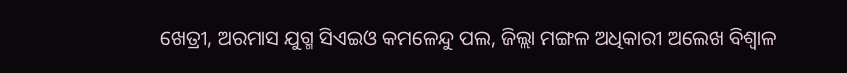ଖେତ୍ରୀ, ଅରମାସ ଯୁଗ୍ମ ସିଏଇଓ କମଳେନ୍ଦୁ ପଲ, ଜିଲ୍ଲା ମଙ୍ଗଳ ଅଧିକାରୀ ଅଲେଖ ବିଶ୍ବାଳ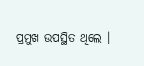ପ୍ରମୁଖ ଉପସ୍ଥିତ ଥିଲେ ।